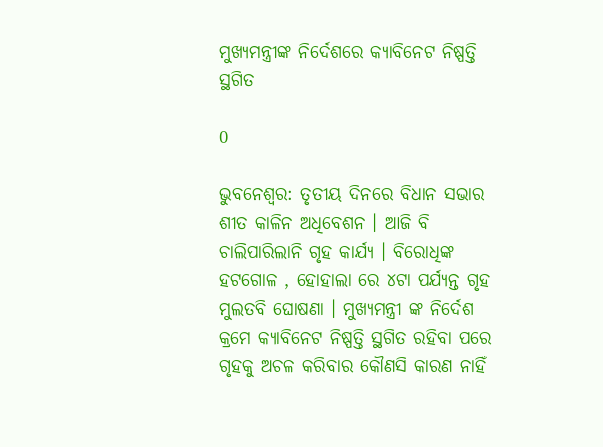ମୁଖ୍ୟମନ୍ତ୍ରୀଙ୍କ ନିର୍ଦେଶରେ କ୍ୟାବିନେଟ ନିଷ୍ପତ୍ତି ସ୍ଥଗିତ

0

ଭୁବନେଶ୍ୱର: ତୃତୀୟ ଦିନରେ ବିଧାନ ସଭାର ଶୀତ କାଳିନ ଅଧିବେଶନ । ଆଜି ବି ଚାଲିପାରିଲାନି ଗୃହ କାର୍ଯ୍ୟ । ବିରୋଧିଙ୍କ ହଟଗୋଳ , ହୋହାଲା ରେ ୪ଟା ପର୍ଯ୍ୟନ୍ତ ଗୃହ ମୁଲତବି ଘୋଷଣା । ମୁଖ୍ୟମନ୍ତ୍ରୀ ଙ୍କ ନିର୍ଦେଶ କ୍ରମେ କ୍ୟାବିନେଟ ନିଷ୍ପତ୍ତି ସ୍ଥଗିତ ରହିବା ପରେ ଗୃହକୁ ଅଚଳ କରିବାର କୌଣସି କାରଣ ନାହିଁ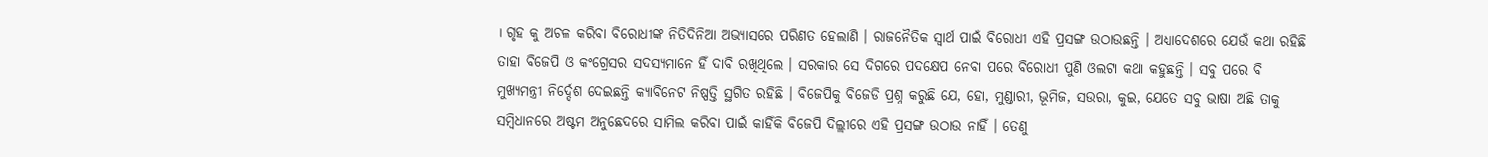। ଗୃହ କୁ ଅଚଳ କରିବା ବିରୋଧୀଙ୍କ ନିତିଦିନିଆ ଅଭ୍ୟାସରେ ପରିଣତ ହେଲାଣି । ରାଜନୈତିକ ସ୍ୱାର୍ଥ ପାଇଁ ବିରୋଧୀ ଏହି ପ୍ରସଙ୍ଗ ଉଠାଉଛନ୍ତି । ଅଧ୍ୟାଦେଶରେ ଯେଉଁ କଥା ରହିଛି ତାହା ବିଜେପି ଓ କଂଗ୍ରେସର ସଦସ୍ୟମାନେ ହିଁ ଦାବି ରଖିଥିଲେ । ସରକାର ସେ ଦିଗରେ ପଦକ୍ଷେପ ନେବା ପରେ ବିରୋଧୀ ପୁଣି ଓଲଟା କଥା କହୁଛନ୍ତି । ସବୁ ପରେ ବି ମୁଖ୍ୟମନ୍ତ୍ରୀ ନିର୍ଦ୍ଦେଶ ଦେଇଛନ୍ତି କ୍ୟାବିନେଟ ନିଷ୍ପତ୍ତି ସ୍ଥଗିତ ରହିଛି । ବିଜେପିକୁ ବିଜେଡି ପ୍ରଶ୍ନ କରୁଛି ଯେ, ହୋ, ମୁଣ୍ଡାରୀ, ଭୂମିଜ, ସଉରା, କୁଇ, ଯେତେ ସବୁ ଭାଷା ଅଛି ତାକୁ ସମ୍ବିଧାନରେ ଅଷ୍ଟମ ଅନୁଛେଦରେ ସାମିଲ କରିବା ପାଇଁ କାହିଁକି ବିଜେପି ଦିଲ୍ଲୀରେ ଏହି ପ୍ରସଙ୍ଗ ଉଠାଉ ନାହିଁ । ତେଣୁ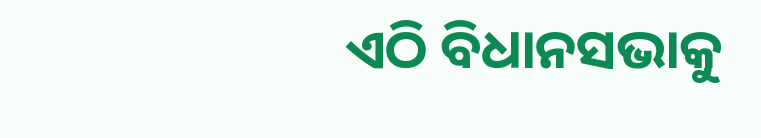ଏଠି ବିଧାନସଭାକୁ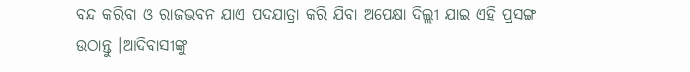ବନ୍ଦ କରିବା ଓ ରାଜଭବନ ଯାଏ ପଦଯାତ୍ରା କରି ଯିବା ଅପେକ୍ଷା ଦିଲ୍ଲୀ ଯାଇ ଏହି ପ୍ରସଙ୍ଗ ଉଠାନ୍ତୁ ।ଆଦିବାସୀଙ୍କୁ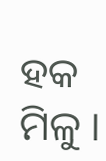ହକ ମିଳୁ ।